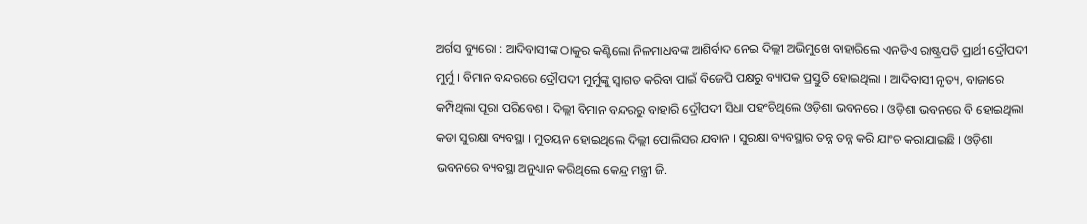ଅର୍ଗସ ବ୍ୟୁରୋ : ଆଦିବାସୀଙ୍କ ଠାକୁର କଣ୍ଟିଲୋ ନିଳମାଧବଙ୍କ ଆଶିର୍ବାଦ ନେଇ ଦିଲ୍ଲୀ ଅଭିମୁଖେ ବାହାରିଲେ ଏନଡିଏ ରାଷ୍ଟ୍ରପତି ପ୍ରାର୍ଥୀ ଦ୍ରୌପଦୀ ମୁର୍ମୁ । ବିମାନ ବନ୍ଦରରେ ଦ୍ରୌପଦୀ ମୁର୍ମୁଙ୍କୁ ସ୍ଵାଗତ କରିବା ପାଇଁ ବିଜେପି ପକ୍ଷରୁ ବ୍ୟାପକ ପ୍ରସ୍ତୁତି ହୋଇଥିଲା । ଆଦିବାସୀ ନୃତ୍ୟ, ବାଜାରେ କମ୍ପିଥିଲା ପୂରା ପରିବେଶ । ଦିଲ୍ଲୀ ବିମାନ ବନ୍ଦରରୁ ବାହାରି ଦ୍ରୌପଦୀ ସିଧା ପହଂଚିଥିଲେ ଓଡ଼ିଶା ଭବନରେ । ଓଡ଼ିଶା ଭବନରେ ବି ହୋଇଥିଲା କଡା ସୁରକ୍ଷା ବ୍ୟବସ୍ଥା । ମୁତୟନ ହୋଇଥିଲେ ଦିଲ୍ଲୀ ପୋଲିସର ଯବାନ । ସୁରକ୍ଷା ବ୍ୟବସ୍ଥାର ତନ୍ନ ତନ୍ନ କରି ଯାଂଚ କରାଯାଇଛି । ଓଡ଼ିଶା ଭବନରେ ବ୍ୟବସ୍ଥା ଅନୁଧ୍ୟାନ କରିଥିଲେ କେନ୍ଦ୍ର ମନ୍ତ୍ରୀ ଜି.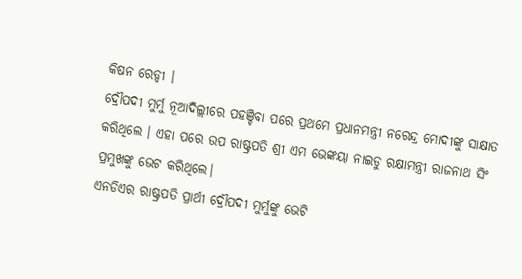କିଷନ ରେଡ୍ଡୀ ।
ଦ୍ରୌପଦୀ ମୁର୍ମୁ ନୂଆଦିଲ୍ଲୀରେ ପହଞ୍ଚିବା ପରେ ପ୍ରଥମେ ପ୍ରଧାନମନ୍ତ୍ରୀ ନରେନ୍ଦ୍ର ମୋଦୀଙ୍କୁ ସାକ୍ଷାତ କରିଥିଲେ । ଏହା ପରେ ଉପ ରାଷ୍ଟ୍ରପତି ଶ୍ରୀ ଏମ ଭେଙ୍କୟା ନାଇଡୁ ରକ୍ଷାମନ୍ତ୍ରୀ ରାଜନାଥ ସିଂ ପ୍ରମୁଖଙ୍କୁ ଭେଟ କରିଥିଲେ।
ଏନଡିଏର ରାଷ୍ଟ୍ରପତି ପ୍ରାର୍ଥୀ ଦ୍ରୌପଦୀ ମୁର୍ମୁଙ୍କୁ ଭେଟି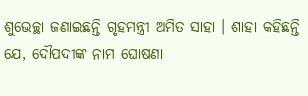ଶୁଭେଚ୍ଛା ଜଣାଇଛନ୍ତି ଗୃହମନ୍ତ୍ରୀ ଅମିତ ସାହା । ଶାହା କହିଛନ୍ତି ଯେ, ଦୌପଦୀଙ୍କ ନାମ ଘୋଷଣା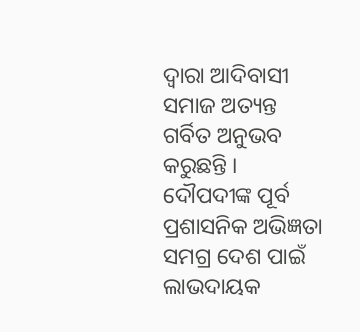ଦ୍ୱାରା ଆଦିବାସୀ ସମାଜ ଅତ୍ୟନ୍ତ ଗର୍ବିତ ଅନୁଭବ କରୁଛନ୍ତି । ଦୌପଦୀଙ୍କ ପୂର୍ବ ପ୍ରଶାସନିକ ଅଭିଜ୍ଞତା ସମଗ୍ର ଦେଶ ପାଇଁ ଲାଭଦାୟକ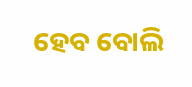ହେବ ବୋଲି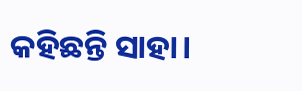କହିଛନ୍ତି ସାହା।